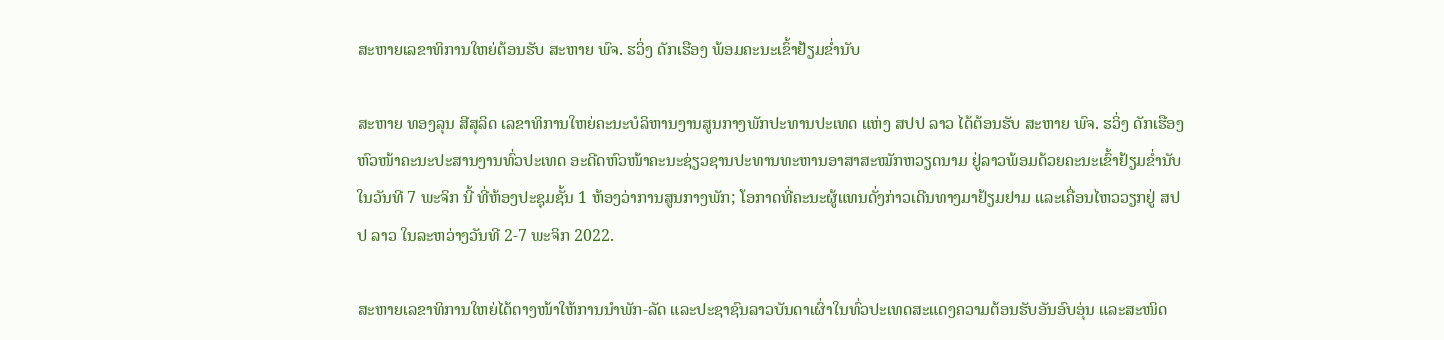ສະຫາຍເລຂາທິການໃຫຍ່ຕ້ອນຮັບ ສະຫາຍ ພົຈ. ຮວິ່ງ ດັກເຮືອງ ພ້ອມຄະນະເຂົ້າຢ້ຽມຂໍ່ານັບ

ສະຫາຍ ທອງລຸນ ສີສຸລິດ ເລຂາທິການໃຫຍ່ຄະນະບໍລິຫານງານສູນກາງພັກປະທານປະເທດ ແຫ່ງ ສປປ ລາວ ໄດ້ຕ້ອນຮັບ ສະຫາຍ ພົຈ. ຮວິ່ງ ດັກເຮືອງ ຫົວໜ້າຄະນະປະສານງານທົ່ວປະເທດ ອະດີດຫົວໜ້າຄະນະຊ່ຽວຊານປະທານທະຫານອາສາສະໝັກຫວຽດນາມ ຢູ່ລາວພ້ອມດ້ວຍຄະນະເຂົ້າຢ້ຽມຂໍ່ານັບໃນວັນທີ 7 ພະຈິກ ນີ້ ທີ່ຫ້ອງປະຊຸມຊັ້ນ 1 ຫ້ອງວ່າການສູນກາງພັກ; ໂອກາດທີ່ຄະນະຜູ້ແທນດັ່ງກ່າວເດີນທາງມາຢ້ຽມຢາມ ແລະເຄື່ອນໄຫວວຽກຢູ່ ສປປ ລາວ ໃນລະຫວ່າງວັນທີ 2-7 ພະຈິກ 2022.

ສະຫາຍເລຂາທິການໃຫຍ່ໄດ້ຕາງໜ້າໃຫ້ການນໍາພັກ-ລັດ ແລະປະຊາຊົນລາວບັນດາເຜົ່າໃນທົ່ວປະເທດສະແດງຄວາມຕ້ອນຮັບອັນອົບອຸ່ນ ແລະສະໜິດ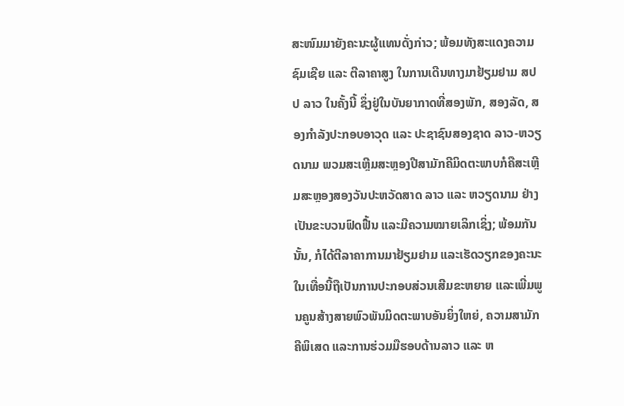ສະໜົມມາຍັງຄະນະຜູ້ແທນດັ່ງກ່າວ; ພ້ອມທັງສະແດງຄວາມຊົມເຊີຍ ແລະ ຕີລາຄາສູງ ໃນການເດີນທາງມາຢ້ຽມຢາມ ສປປ ລາວ ໃນຄັ້ງນີ້ ຊຶ່ງຢູ່ໃນບັນຍາກາດທີ່ສອງພັກ, ສອງລັດ, ສອງກຳລັງປະກອບອາວຸດ ແລະ ປະຊາຊົນສອງຊາດ ລາວ-ຫວຽດນາມ ພວມສະເຫຼີມສະຫຼອງປີສາມັກຄີມິດຕະພາບກໍຄືສະເຫຼີມສະຫຼອງສອງວັນປະຫວັດສາດ ລາວ ແລະ ຫວຽດນາມ ຢ່າງເປັນຂະບວນຟົດຟື້ນ ແລະມີຄວາມໝາຍເລິກເຊິ່ງ; ພ້ອມກັນນັ້ນ, ກໍໄດ້ຕີລາຄາການມາຢ້ຽມຢາມ ແລະເຮັດວຽກຂອງຄະນະໃນເທື່ອນີ້ຖືເປັນການປະກອບສ່ວນເສີມຂະຫຍາຍ ແລະເພີ່ມພູນຄູນສ້າງສາຍພົວພັນມິດຕະພາບອັນຍິ່ງໃຫຍ່, ຄວາມສາມັກຄີພິເສດ ແລະການຮ່ວມມືຮອບດ້ານລາວ ແລະ ຫ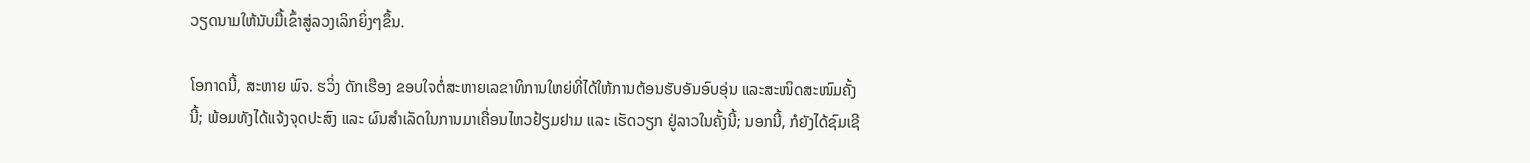ວຽດນາມໃຫ້ນັບມື້ເຂົ້າສູ່ລວງເລິກຍິ່ງໆຂຶ້ນ.

ໂອກາດນີ້, ສະຫາຍ ພົຈ. ຮວິ່ງ ດັກເຮືອງ ຂອບໃຈຕໍ່ສະຫາຍເລຂາທິການໃຫຍ່ທີ່ໄດ້ໃຫ້ການຕ້ອນຮັບອັນອົບອຸ່ນ ແລະສະໜິດສະໜົມຄັ້ງນີ້; ພ້ອມທັງໄດ້ແຈ້ງຈຸດປະສົງ ແລະ ຜົນສໍາເລັດໃນການມາເຄື່ອນໄຫວຢ້ຽມຢາມ ແລະ ເຮັດວຽກ ຢູ່ລາວໃນຄັ້ງນີ້; ນອກນີ້, ກໍຍັງໄດ້ຊົມເຊີ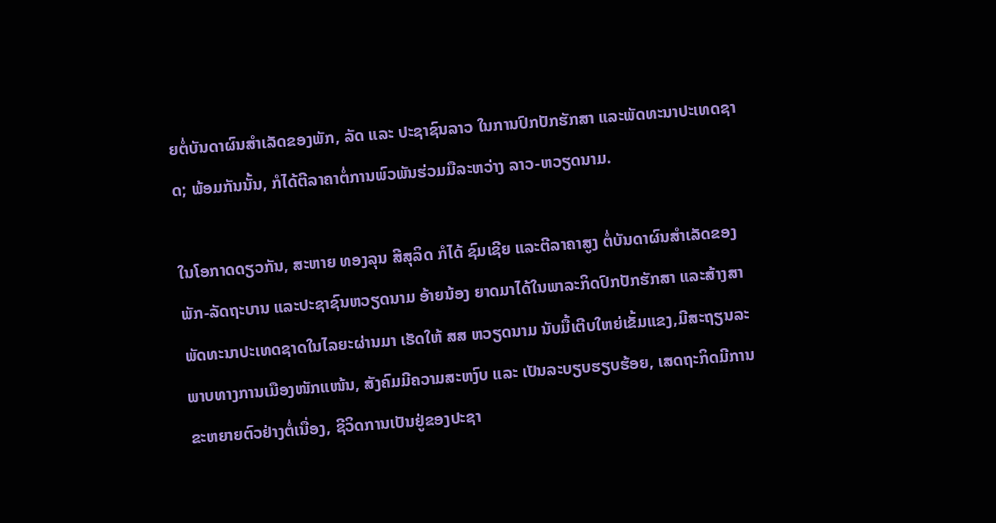ຍຕໍ່ບັນດາຜົນສຳເລັດຂອງພັກ, ລັດ ແລະ ປະຊາຊົນລາວ ໃນການປົກປັກຮັກສາ ແລະພັດທະນາປະເທດຊາດ; ພ້ອມກັນນັ້ນ, ກໍໄດ້ຕີລາຄາຕໍ່ການພົວພັນຮ່ວມມືລະຫວ່າງ ລາວ-ຫວຽດນາມ.

ໃນໂອກາດດຽວກັນ, ສະຫາຍ ທອງລຸນ ສີສຸລິດ ກໍໄດ້ ຊົມເຊີຍ ແລະຕີລາຄາສູງ ຕໍ່ບັນດາຜົນສຳເລັດຂອງ ພັກ-ລັດຖະບານ ແລະປະຊາຊົນຫວຽດນາມ ອ້າຍນ້ອງ ຍາດມາໄດ້ໃນພາລະກິດປົກປັກຮັກສາ ແລະສ້າງສາພັດທະນາປະເທດຊາດໃນໄລຍະຜ່ານມາ ເຮັດໃຫ້ ສສ ຫວຽດນາມ ນັບມື້ເຕີບໃຫຍ່ເຂັ້ມແຂງ,ມີສະຖຽນລະພາບທາງການເມືອງໜັກແໜ້ນ, ສັງຄົມມີຄວາມສະຫງົບ ແລະ ເປັນລະບຽບຮຽບຮ້ອຍ, ເສດຖະກິດມີການຂະຫຍາຍຕົວຢ່າງຕໍ່ເນື່ອງ, ຊີວິດການເປັນຢູ່ຂອງປະຊາ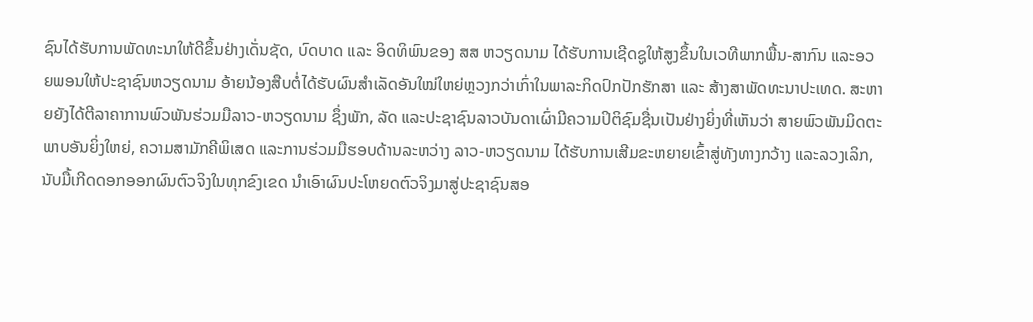ຊົນໄດ້ຮັບການພັດທະນາໃຫ້ດີຂຶ້ນຢ່າງເດັ່ນຊັດ, ບົດບາດ ແລະ ອິດທິພົນຂອງ ສສ ຫວຽດນາມ ໄດ້ຮັບການເຊີດຊູໃຫ້ສູງຂຶ້ນໃນເວທີພາກພື້ນ-ສາກົນ ແລະອວຍພອນໃຫ້ປະຊາຊົນຫວຽດນາມ ອ້າຍນ້ອງສືບຕໍ່ໄດ້ຮັບຜົນສຳເລັດອັນໃໝ່ໃຫຍ່ຫຼວງກວ່າເກົ່າໃນພາລະກິດປົກປັກຮັກສາ ແລະ ສ້າງສາພັດທະນາປະເທດ. ສະຫາຍຍັງໄດ້ຕີລາຄາການພົວພັນຮ່ວມມືລາວ-ຫວຽດນາມ ຊຶ່ງພັກ, ລັດ ແລະປະຊາຊົນລາວບັນດາເຜົ່າມີຄວາມປິຕິຊົມຊື່ນເປັນຢ່າງຍິ່ງທີ່ເຫັນວ່າ ສາຍພົວພັນມິດຕະພາບອັນຍິ່ງໃຫຍ່, ຄວາມສາມັກຄີພິເສດ ແລະການຮ່ວມມືຮອບດ້ານລະຫວ່າງ ລາວ-ຫວຽດນາມ ໄດ້ຮັບການເສີມຂະຫຍາຍເຂົ້າສູ່ທັງທາງກວ້າງ ແລະລວງເລິກ,ນັບມື້ເກີດດອກອອກຜົນຕົວຈິງໃນທຸກຂົງເຂດ ນຳເອົາຜົນປະໂຫຍດຕົວຈິງມາສູ່ປະຊາຊົນສອ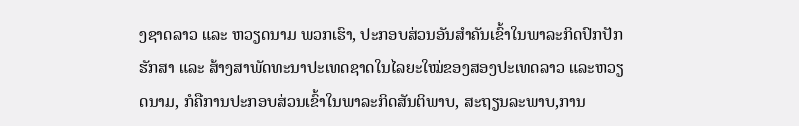ງຊາດລາວ ແລະ ຫວຽດນາມ ພວກເຮົາ, ປະກອບສ່ວນອັນສຳຄັນເຂົ້າໃນພາລະກິດປົກປັກຮັກສາ ແລະ ສ້າງສາພັດທະນາປະເທດຊາດໃນໄລຍະໃໝ່ຂອງສອງປະເທດລາວ ແລະຫວຽດນາມ, ກໍຄືການປະກອບສ່ວນເຂົ້າໃນພາລະກິດສັນຕິພາບ, ສະຖຽນລະພາບ,ການ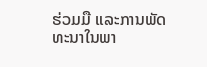ຮ່ວມມື ແລະການພັດທະນາໃນພາ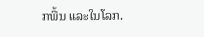ກພື້ນ ແລະໃນໂລກ.